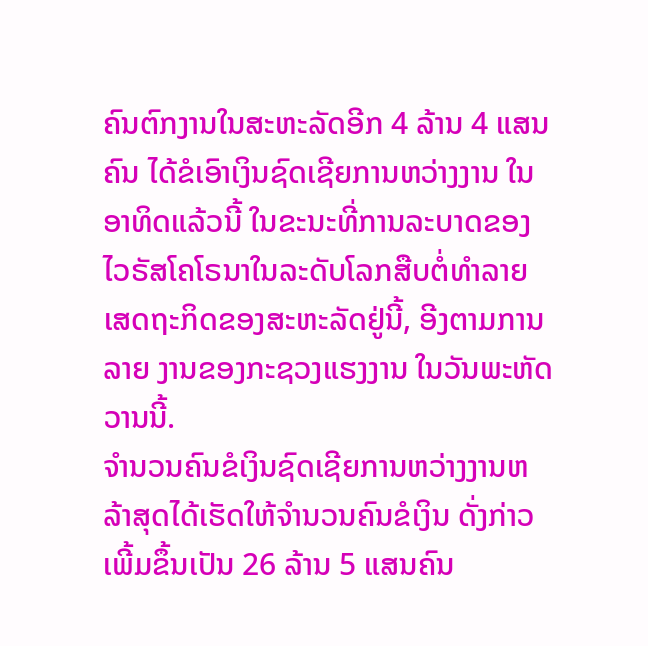ຄົນຕົກງານໃນສະຫະລັດອີກ 4 ລ້ານ 4 ແສນຄົນ ໄດ້ຂໍເອົາເງິນຊົດເຊີຍການຫວ່າງງານ ໃນອາທິດແລ້ວນີ້ ໃນຂະນະທີ່ການລະບາດຂອງໄວຣັສໂຄໂຣນາໃນລະດັບໂລກສືບຕໍ່ທໍາລາຍເສດຖະກິດຂອງສະຫະລັດຢູ່ນີ້, ອີງຕາມການລາຍ ງານຂອງກະຊວງແຮງງານ ໃນວັນພະຫັດວານນີ້.
ຈໍານວນຄົນຂໍເງິນຊົດເຊີຍການຫວ່າງງານຫລ້າສຸດໄດ້ເຮັດໃຫ້ຈໍານວນຄົນຂໍເງິນ ດັ່ງກ່າວເພີ້ມຂຶ້ນເປັນ 26 ລ້ານ 5 ແສນຄົນ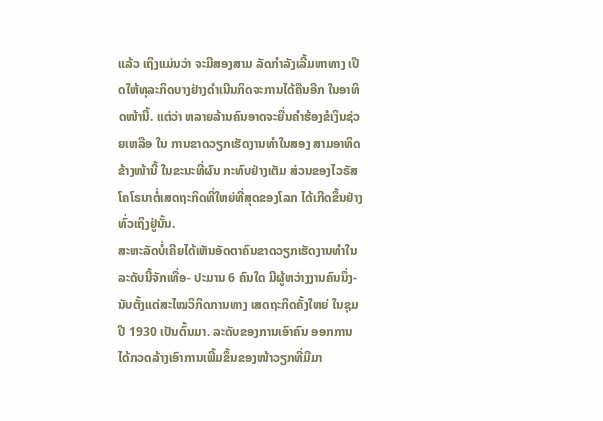ແລ້ວ ເຖິງແມ່ນວ່າ ຈະມີສອງສາມ ລັດກໍາລັງເລີ້ມຫາທາງ ເປີດໃຫ້ທຸລະກິດບາງຢ່າງດໍາເນີນກິດຈະການໄດ້ຄືນອີກ ໃນອາທິດໜ້ານີ້. ແຕ່ວ່າ ຫລາຍລ້ານຄົນອາດຈະຍື່ນຄໍາຮ້ອງຂໍເງິນຊ່ວຍເຫລືອ ໃນ ການຂາດວຽກເຮັດງານທໍາໃນສອງ ສາມອາທິດຂ້າງໜ້ານີ້ ໃນຂະນະທີ່ຜົນ ກະທົບຢ່າງເຕັມ ສ່ວນຂອງໄວຣັສໂຄໂຣນາຕໍ່ເສດຖະກິດທີ່ໃຫຍ່ທີ່ສຸດຂອງໂລກ ໄດ້ເກີດຂຶ້ນຢ່າງທົ່ວເຖິງຢູ່ນັ້ນ.
ສະຫະລັດບໍ່ເຄີຍໄດ້ເຫັນອັດຕາຄົນຂາດວຽກເຮັດງານທໍາໃນລະດັບນີ້ຈັກເທື່ອ- ປະມານ 6 ຄົນໃດ ມີຜູ້ຫວ່າງງານຄົນນຶ່ງ- ນັບຕັ້ງແຕ່ສະໄໝວິກິດການທາງ ເສດຖະກິດຄັ້ງໃຫຍ່ ໃນຊຸມປີ 1930 ເປັນຕົ້ນມາ. ລະດັບຂອງການເອົາຄົນ ອອກການໄດ້ກວດລ້າງເອົາການເພີ້ມຂຶ້ນຂອງໜ້າວຽກທີ່ມີມາ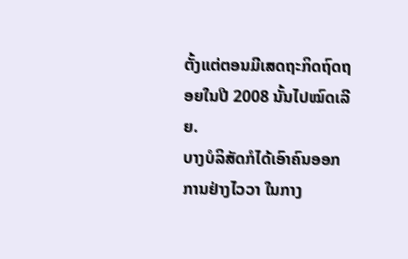ຕັ້ງແຕ່ຕອນມີເສດຖະກິດຖົດຖອຍໃນປີ 2008 ນັ້ນໄປໝົດເລີຍ.
ບາງບໍລິສັດກໍໄດ້ເອົາຄົນອອກການຢ່າງໄວວາ ໃນກາງ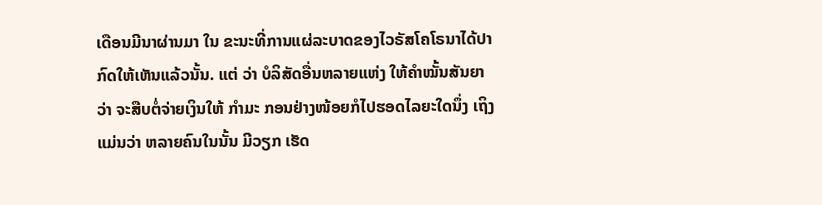ເດືອນມີນາຜ່ານມາ ໃນ ຂະນະທີ່ການແຜ່ລະບາດຂອງໄວຣັສໂຄໂຣນາໄດ້ປາກົດໃຫ້ເຫັນແລ້ວນັ້ນ. ແຕ່ ວ່າ ບໍລິສັດອື່ນຫລາຍແຫ່ງ ໃຫ້ຄໍາໝັ້ນສັນຍາວ່າ ຈະສືບຕໍ່ຈ່າຍເງິນໃຫ້ ກໍາມະ ກອນຢ່າງໜ້ອຍກໍໄປຮອດໄລຍະໃດນຶ່ງ ເຖິງແມ່ນວ່າ ຫລາຍຄົນໃນນັ້ນ ມີວຽກ ເຮັດ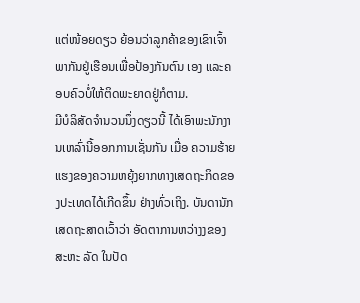ແຕ່ໜ້ອຍດຽວ ຍ້ອນວ່າລູກຄ້າຂອງເຂົາເຈົ້າພາກັນຢູ່ເຮືອນເພື່ອປ້ອງກັນຕົນ ເອງ ແລະຄອບຄົວບໍ່ໃຫ້ຕິດພະຍາດຢູ່ກໍຕາມ.
ມີບໍລິສັດຈໍານວນນຶ່ງດຽວນີ້ ໄດ້ເອົາພະນັກງານເຫລົ່ານີ້ອອກການເຊັ່ນກັນ ເມື່ອ ຄວາມຮ້າຍແຮງຂອງຄວາມຫຍຸ້ງຍາກທາງເສດຖະກິດຂອງປະເທດໄດ້ເກີດຂຶ້ນ ຢ່າງທົ່ວເຖິງ. ບັນດານັກເສດຖະສາດເວົ້າວ່າ ອັດຕາການຫວ່າງງຂອງສະຫະ ລັດ ໃນປັດ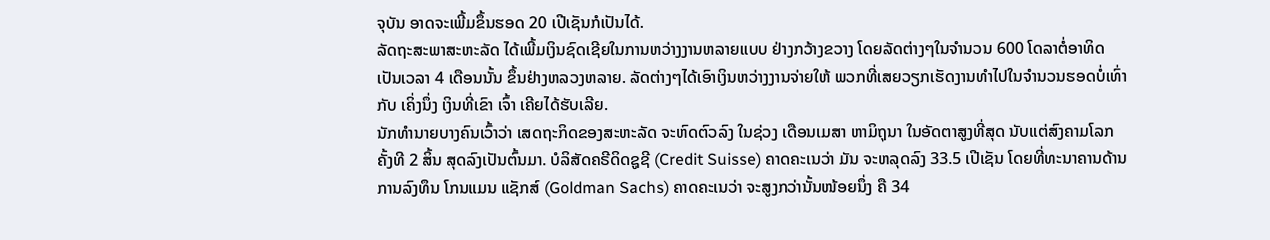ຈຸບັນ ອາດຈະເພີ້ມຂຶ້ນຮອດ 20 ເປີເຊັນກໍເປັນໄດ້.
ລັດຖະສະພາສະຫະລັດ ໄດ້ເພີ້ມເງິນຊົດເຊີຍໃນການຫວ່າງງານຫລາຍແບບ ຢ່າງກວ້າງຂວາງ ໂດຍລັດຕ່າງໆໃນຈໍານວນ 600 ໂດລາຕໍ່ອາທິດເປັນເວລາ 4 ເດືອນນັ້ນ ຂຶ້ນຢ່າງຫລວງຫລາຍ. ລັດຕ່າງໆໄດ້ເອົາເງິນຫວ່າງງານຈ່າຍໃຫ້ ພວກທີ່ເສຍວຽກເຮັດງານທໍາໄປໃນຈໍານວນຮອດບໍ່ເທົ່າກັບ ເຄິ່ງນຶ່ງ ເງິນທີ່ເຂົາ ເຈົ້າ ເຄີຍໄດ້ຮັບເລີຍ.
ນັກທໍານາຍບາງຄົນເວົ້າວ່າ ເສດຖະກິດຂອງສະຫະລັດ ຈະຫົດຕົວລົງ ໃນຊ່ວງ ເດືອນເມສາ ຫາມິຖຸນາ ໃນອັດຕາສູງທີ່ສຸດ ນັບແຕ່ສົງຄາມໂລກ ຄັ້ງທີ 2 ສິ້ນ ສຸດລົງເປັນຕົ້ນມາ. ບໍລິສັດຄຣີດິດຊູຊີ (Credit Suisse) ຄາດຄະເນວ່າ ມັນ ຈະຫລຸດລົງ 33.5 ເປີເຊັນ ໂດຍທີ່ທະນາຄານດ້ານການລົງທຶນ ໂກນແມນ ແຊັກສ໌ (Goldman Sachs) ຄາດຄະເນວ່າ ຈະສູງກວ່ານັ້ນໜ້ອຍນຶ່ງ ຄື 34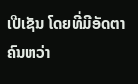ເປີເຊັນ ໂດຍທີ່ມີອັດຕາ ຄົນຫວ່າ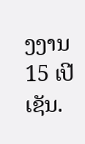ງງານ 15 ເປີເຊັນ.